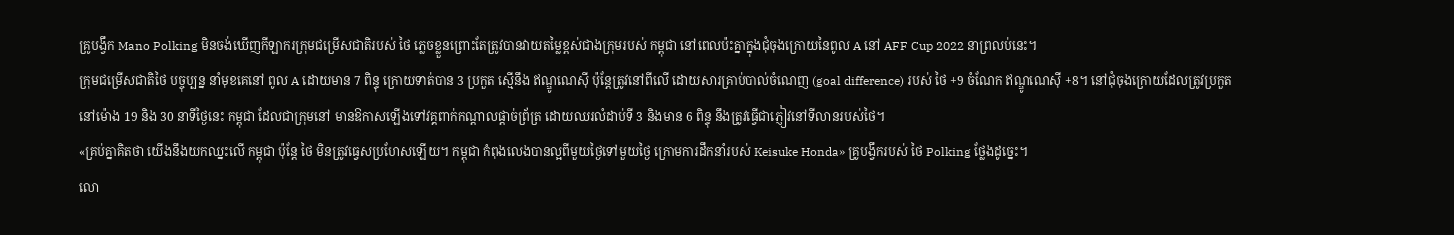គ្រូបង្វឹក Mano Polking មិនចង់ឃើញកីឡាករក្រុមជម្រើសជាតិរបស់ ថៃ ភ្លេចខ្លួនព្រោះតែត្រូវបានវាយតម្លៃខ្ពស់ជាងក្រុមរបស់ កម្ពុជា នៅពេលប៉ះគ្នាក្នុងជុំចុងក្រោយនៃពូល A នៅ AFF Cup 2022 នាព្រលប់នេះ។
ក្រុមជម្រើសជាតិថៃ បច្ចុប្បន្ន នាំមុខគេនៅ ពូល A ដោយមាន 7 ពិន្ទុ ក្រោយទាត់បាន 3 ប្រកួត ស្មើនឹង ឥណ្ឌូណេស៊ី ប៉ុន្តែត្រូវនៅពីលើ ដោយសារគ្រាប់បាល់ចំណេញ (goal difference) របស់ ថៃ +9 ចំណែក ឥណ្ឌូណេស៊ី +8។ នៅជុំចុងក្រោយដែលត្រូវប្រកួតនៅម៉ោង 19 និង 30 នាទីថ្ងៃនេះ កម្ពុជា ដែលជាក្រុមនៅ មានឱកាសឡើងទៅវគ្គពាក់កណ្ដាលផ្ដាច់ព្រ័ត្រ ដោយឈរលំដាប់ទី 3 និងមាន 6 ពិន្ទុ នឹងត្រូវធ្វើជាភ្ញៀវនៅទីលានរបស់ថៃ។
«គ្រប់គ្នាគិតថា យើងនឹងយកឈ្នះលើ កម្ពុជា ប៉ុន្តែ ថៃ មិនត្រូវធ្វេសប្រហែសឡើយ។ កម្ពុជា កំពុងលេងបានល្អពីមួយថ្ងៃទៅមួយថ្ងៃ ក្រោមការដឹកនាំរបស់ Keisuke Honda» គ្រូបង្វឹករបស់ ថៃ Polking ថ្លែងដូច្នេះ។
លោ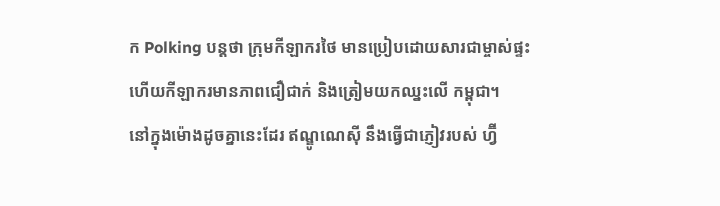ក Polking បន្តថា ក្រុមកីឡាករថៃ មានប្រៀបដោយសារជាម្ចាស់ផ្ទះ ហើយកីឡាករមានភាពជឿជាក់ និងត្រៀមយកឈ្នះលើ កម្ពុជា។
នៅក្នុងម៉ោងដូចគ្នានេះដែរ ឥណ្ឌូណេស៊ី នឹងធ្វើជាភ្ញៀវរបស់ ហ្វ៊ី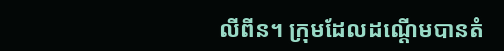លីពីន។ ក្រុមដែលដណ្ដើមបានតំ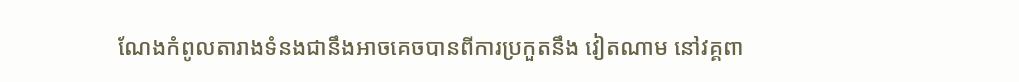ណែងកំពូលតារាងទំនងជានឹងអាចគេចបានពីការប្រកួតនឹង វៀតណាម នៅវគ្គពា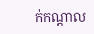ក់កណ្ដាល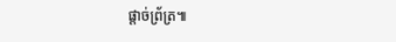ផ្ដាច់ព្រ័ត្រ៕